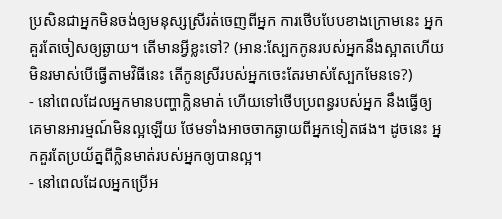ប្រសិនជាអ្នកមិនចង់ឲ្យមនុស្សស្រីរត់ចេញពីអ្នក ការថើបបែបខាងក្រោមនេះ អ្នកគួរតែចៀសឲ្យឆ្ងាយ។ តើមានអ្វីខ្លះទៅ? (អាន:ស្បែកកូនរបស់អ្នកនឹងស្អាតហើយមិនរមាស់បើធ្វើតាមវិធីនេះ តើកូនស្រីរបស់អ្នកចេះតែរមាស់ស្បែកមែនទេ?)
- នៅពេលដែលអ្នកមានបញ្ហាក្លិនមាត់ ហើយទៅថើបប្រពន្ធរបស់អ្នក នឹងធ្វើឲ្យគេមានអារម្មណ៍មិនល្អឡើយ ថែមទាំងអាចចាកឆ្ងាយពីអ្នកទៀតផង។ ដូចនេះ អ្នកគួរតែប្រយ័ត្នពីក្លិនមាត់របស់អ្នកឲ្យបានល្អ។
- នៅពេលដែលអ្នកប្រើអ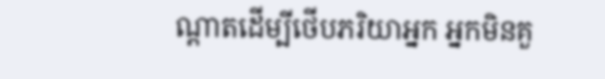ណ្តាតដើម្បីថើបភរិយាអ្នក អ្នកមិនគួ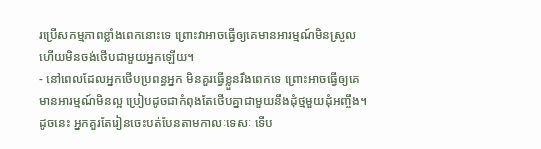រប្រើសកម្មភាពខ្លាំងពេកនោះទេ ព្រោះវាអាចធ្វើឲ្យគេមានអារម្មណ៍មិនស្រួល ហើយមិនចង់ថើបជាមួយអ្នកឡើយ។
- នៅពេលដែលអ្នកថើបប្រពន្ធអ្នក មិនគួរធ្វើខ្លួនរឹងពេកទេ ព្រោះអាចធ្វើឲ្យគេមានអារម្មណ៍មិនល្អ ប្រៀបដូចជាកំពុងតែថើបគ្នាជាមួយនឹងដុំថ្មមួយដុំអញ្ចឹង។ ដូចនេះ អ្នកគួរតែរៀនចេះបត់បែនតាមកាលៈទេសៈ ទើប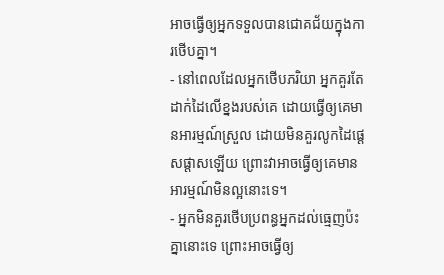អាចធ្វើឲ្យអ្នកទទួលបានជោគជ័យក្នុងការថើបគ្នា។
- នៅពេលដែលអ្នកថើបភរិយា អ្នកគួរតែដាក់ដៃលើខ្នងរបស់គេ ដោយធ្វើឲ្យគេមានអារម្មណ៍ស្រួល ដោយមិនគួរលូកដៃផ្តេសផ្តាសឡើយ ព្រោះវាអាចធ្វើឲ្យគេមានអារម្មណ៍មិនល្អនោះទេ។
- អ្នកមិនគួរថើបប្រពន្ធអ្នកដល់ធ្មេញប៉ះគ្នានោះទេ ព្រោះអាចធ្វើឲ្យ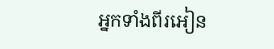អ្នកទាំងពីរអៀន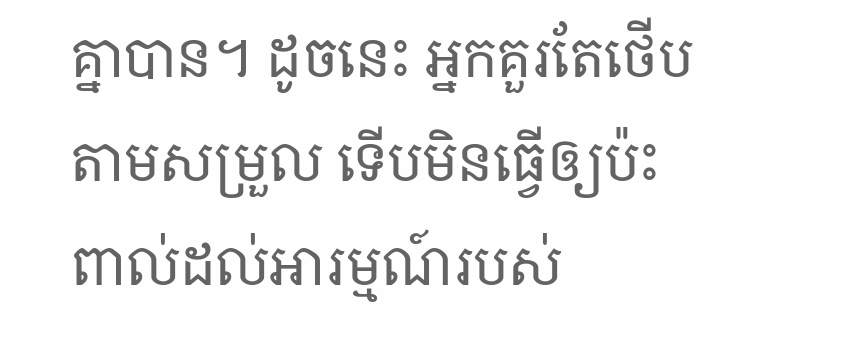គ្នាបាន។ ដូចនេះ អ្នកគួរតែថើបតាមសម្រួល ទើបមិនធ្វើឲ្យប៉ះពាល់ដល់អារម្មណ៍របស់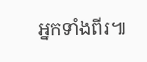អ្នកទាំងពីរ៕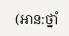(អាន:ថ្នាំ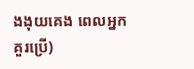ងងុយគេង ពេលអ្នកគួរប្រើ)